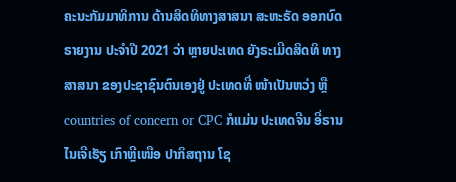ຄະນະກັມມາທິການ ດ້ານສິດທິທາງສາສນາ ສະຫະຣັດ ອອກບົດຣາຍງານ ປະຈຳປີ 2021 ວ່າ ຫຼາຍປະເທດ ຍັງຣະເມີດສິດທິ ທາງສາສນາ ຂອງປະຊາຊົນຕົນເອງຢູ່ ປະເທດທີ່ ໜ້າເປັນຫວ່ງ ຫຼື countries of concern or CPC ກໍແມ່ນ ປະເທດຈີນ ອີ່ຣານ ໄນເຈີເຮັຽ ເກົາຫຼີເໜືອ ປາກິສຖານ ໂຊ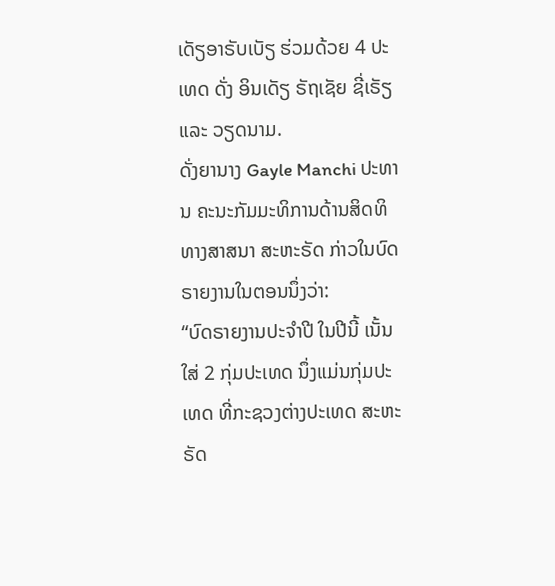ເດັຽອາຣັບເບັຽ ຮ່ວມດ້ວຍ 4 ປະເທດ ດັ່ງ ອິນເດັຽ ຣັຖເຊັຍ ຊີ່ເຣັຽ ແລະ ວຽດນາມ.
ດັ່ງຍານາງ Gayle Manchi ປະທານ ຄະນະກັມມະທິການດ້ານສິດທິທາງສາສນາ ສະຫະຣັດ ກ່າວໃນບົດຣາຍງານໃນຕອນນຶ່ງວ່າ:
“ບົດຣາຍງານປະຈຳປີ ໃນປີນີ້ ເນັ້ນໃສ່ 2 ກຸ່ມປະເທດ ນຶ່ງແມ່ນກຸ່ມປະເທດ ທີ່ກະຊວງຕ່າງປະເທດ ສະຫະຣັດ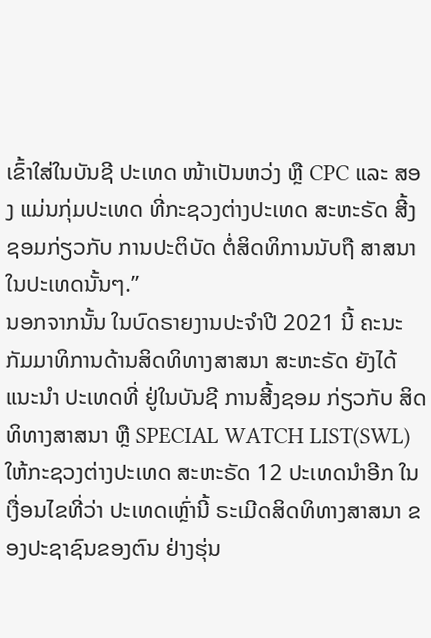ເຂົ້າໃສ່ໃນບັນຊີ ປະເທດ ໜ້າເປັນຫວ່ງ ຫຼື CPC ແລະ ສອງ ແມ່ນກຸ່ມປະເທດ ທີ່ກະຊວງຕ່າງປະເທດ ສະຫະຣັດ ສີ້ງຊອມກ່ຽວກັບ ການປະຕິບັດ ຕໍ່ສິດທິການນັບຖື ສາສນາໃນປະເທດນັ້ນໆ.”
ນອກຈາກນັ້ນ ໃນບົດຣາຍງານປະຈຳປີ 2021 ນີ້ ຄະນະກັມມາທິການດ້ານສິດທິທາງສາສນາ ສະຫະຣັດ ຍັງໄດ້ແນະນຳ ປະເທດທີ່ ຢູ່ໃນບັນຊີ ການສີ້ງຊອມ ກ່ຽວກັບ ສິດທິທາງສາສນາ ຫຼື SPECIAL WATCH LIST(SWL) ໃຫ້ກະຊວງຕ່າງປະເທດ ສະຫະຣັດ 12 ປະເທດນຳອີກ ໃນເງື່ອນໄຂທີ່ວ່າ ປະເທດເຫຼົ່ານີ້ ຣະເມີດສິດທິທາງສາສນາ ຂອງປະຊາຊົນຂອງຕົນ ຢ່າງຮຸ່ນ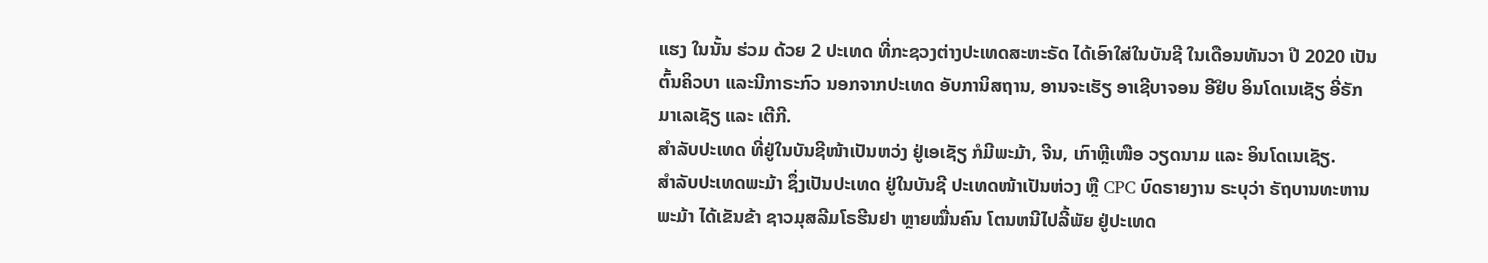ແຮງ ໃນນັ້ນ ຮ່ວມ ດ້ວຍ 2 ປະເທດ ທີ່ກະຊວງຕ່າງປະເທດສະຫະຣັດ ໄດ້ເອົາໃສ່ໃນບັນຊີ ໃນເດືອນທັນວາ ປີ 2020 ເປັນຕົ້ນຄິວບາ ແລະນີກາຣະກົວ ນອກຈາກປະເທດ ອັບການິສຖານ, ອານຈະເຮັຽ ອາເຊີບາຈອນ ອີຢິບ ອິນໂດເນເຊັຽ ອີ່ຣັກ ມາເລເຊັຽ ແລະ ເຕີກີ.
ສຳລັບປະເທດ ທີ່ຢູ່ໃນບັນຊີໜ້າເປັນຫວ່ງ ຢູ່ເອເຊັຽ ກໍມີພະມ້າ, ຈີນ, ເກົາຫຼີເໜືອ ວຽດນາມ ແລະ ອິນໂດເນເຊັຽ.
ສຳລັບປະເທດພະມ້າ ຊຶ່ງເປັນປະເທດ ຢູ່ໃນບັນຊີ ປະເທດໜ້າເປັນຫ່ວງ ຫຼື CPC ບົດຣາຍງານ ຣະບຸວ່າ ຣັຖບານທະຫານພະມ້າ ໄດ້ເຂັນຂ້າ ຊາວມຸສລີມໂຣຮີນຢາ ຫຼາຍໝື່ນຄົນ ໂຕນຫນີໄປລີ້ພັຍ ຢູ່ປະເທດ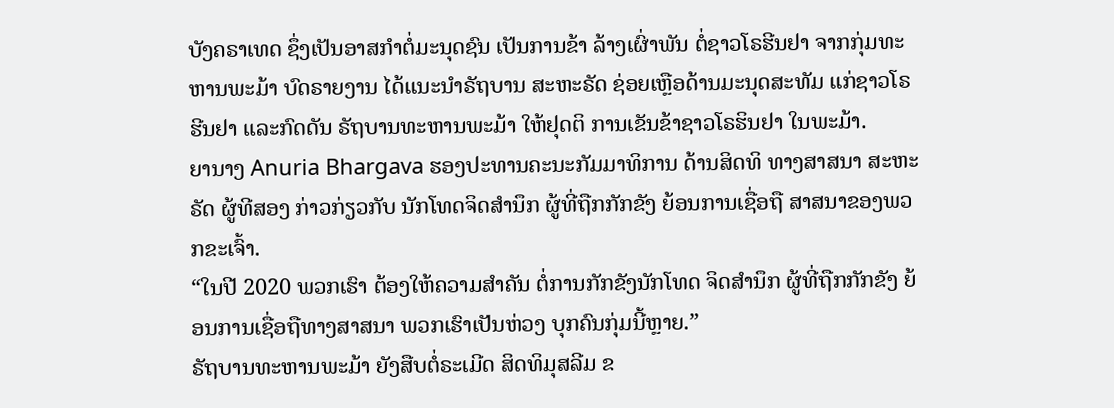ບັງຄຣາເທດ ຊຶ່ງເປັນອາສກຳຕໍ່ມະນຸດຊົນ ເປັນການຂ້າ ລ້າງເຜົ່າພັນ ຕໍ່ຊາວໂຣຮີນຢາ ຈາກກຸ່ມທະຫານພະມ້າ ບົດຣາຍງານ ໄດ້ແນະນຳຣັຖບານ ສະຫະຣັດ ຊ່ອຍເຫຼືອດ້ານມະນຸດສະທັມ ແກ່ຊາວໂຣຮີນຢາ ແລະກົດດັນ ຣັຖບານທະຫານພະມ້າ ໃຫ້ຢຸດຕິ ການເຂັນຂ້າຊາວໂຣຮິນຢາ ໃນພະມ້າ.
ຍານາງ Anuria Bhargava ຮອງປະທານຄະນະກັມມາທິການ ດ້ານສິດທິ ທາງສາສນາ ສະຫະຣັດ ຜູ້ທີສອງ ກ່າວກ່ຽວກັບ ນັກໂທດຈິດສຳນຶກ ຜູ້ທີ່ຖືກກັກຂັງ ຍ້ອນການເຊື່ອຖື ສາສນາຂອງພວກຂະເຈົ້າ.
“ໃນປີ 2020 ພວກເຮົາ ຕ້ອງໃຫ້ຄວາມສຳຄັນ ຕໍ່ການກັກຂັງນັກໂທດ ຈິດສຳນຶກ ຜູ້ທີ່ຖືກກັກຂັງ ຍ້ອນການເຊື່ອຖືທາງສາສນາ ພວກເຮົາເປັນຫ່ວງ ບຸກຄົນກຸ່ມນີ້ຫຼາຍ.”
ຣັຖບານທະຫານພະມ້າ ຍັງສືບຕໍ່ຣະເມີດ ສິດທິມຸສລີມ ຂ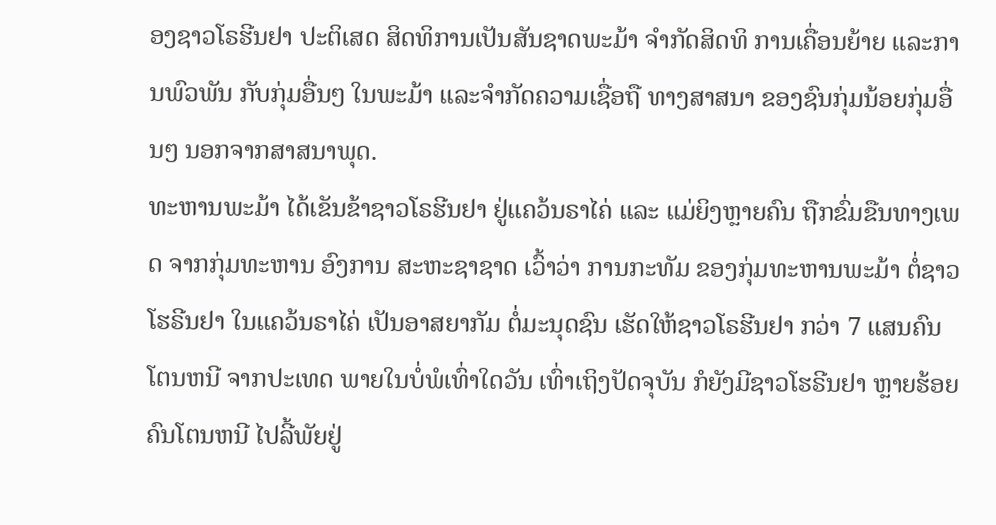ອງຊາວໂຣຮີນຢາ ປະຕິເສດ ສິດທິການເປັນສັນຊາດພະມ້າ ຈຳກັດສິດທິ ການເຄື່ອນຍ້າຍ ແລະການພົວພັນ ກັບກຸ່ມອື່ນໆ ໃນພະມ້າ ແລະຈຳກັດຄວາມເຊື່ອຖື ທາງສາສນາ ຂອງຊົນກຸ່ມນ້ອຍກຸ່ມອື່ນໆ ນອກຈາກສາສນາພຸດ.
ທະຫານພະມ້າ ໄດ້ເຂັນຂ້າຊາວໂຣຮີນຢາ ຢູ່ແຄວ້ນຣາໄຄ່ ແລະ ແມ່ຍິງຫຼາຍຄົນ ຖືກຂົ່ມຂືນທາງເພດ ຈາກກຸ່ມທະຫານ ອົງການ ສະຫະຊາຊາດ ເວົ້າວ່າ ການກະທັມ ຂອງກຸ່ມທະຫານພະມ້າ ຕໍ່ຊາວໂຮຣີນຢາ ໃນແຄວ້ນຣາໄຄ່ ເປັນອາສຍາກັມ ຕໍ່ມະນຸດຊົນ ເຮັດໃຫ້ຊາວໂຣຮີນຢາ ກວ່າ 7 ແສນຄົນ ໂຕນຫນີ ຈາກປະເທດ ພາຍໃນບໍ່ພໍເທົ່າໃດວັນ ເທົ່າເຖິງປັດຈຸບັນ ກໍຍັງມີຊາວໂຮຣີນຢາ ຫຼາຍຮ້ອຍຄົນໂຕນຫນີ ໄປລີ້ພັຍຢູ່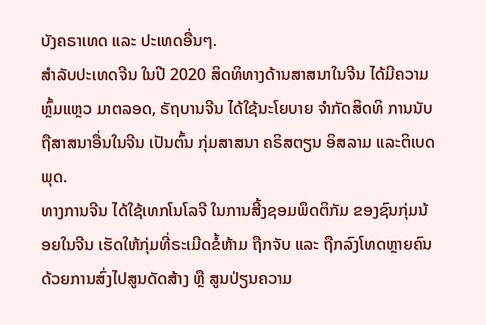ບັງຄຣາເທດ ແລະ ປະເທດອື່ນໆ.
ສຳລັບປະເທດຈີນ ໃນປີ 2020 ສິດທິທາງດ້ານສາສນາໃນຈີນ ໄດ້ມີຄວາມຫຼົ້ມແຫຼວ ມາຕລອດ, ຣັຖບານຈີນ ໄດ້ໃຊ້ນະໂຍບາຍ ຈຳກັດສິດທິ ການນັບຖືສາສນາອື່ນໃນຈີນ ເປັນຕົ້ນ ກຸ່ມສາສນາ ຄຣິສຕຽນ ອິສລາມ ແລະຕິເບດພຸດ.
ທາງການຈີນ ໄດ້ໃຊ້ເທກໂນໂລຈີ ໃນການສີ້ງຊອມພຶດຕິກັມ ຂອງຊົນກຸ່ມນ້ອຍໃນຈີນ ເຮັດໃຫ້ກຸ່ມທີ່ຣະເມີດຂໍ້ຫ້າມ ຖືກຈັບ ແລະ ຖືກລົງໂທດຫຼາຍຄົນ ດ້ວຍການສົ່ງໄປສູນດັດສ້າງ ຫຼື ສູນປ່ຽນຄວາມ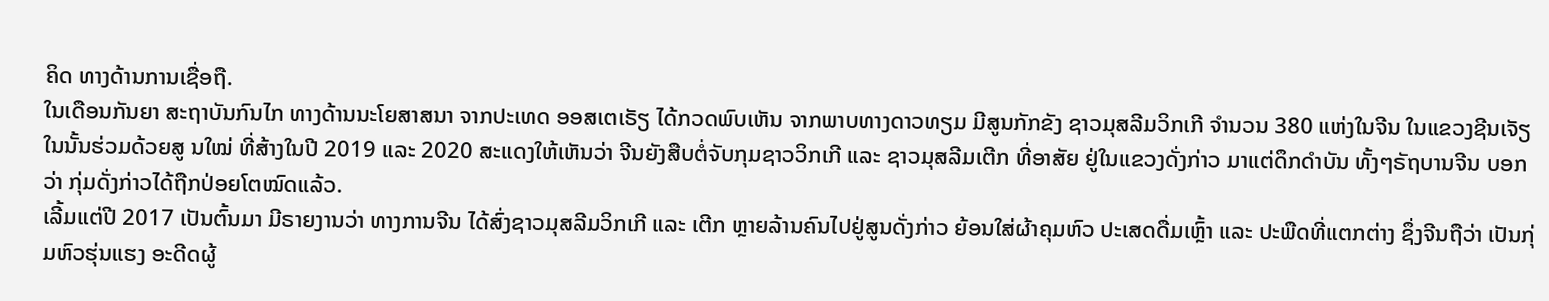ຄິດ ທາງດ້ານການເຊື່ອຖື.
ໃນເດືອນກັນຍາ ສະຖາບັນກົນໄກ ທາງດ້ານນະໂຍສາສນາ ຈາກປະເທດ ອອສເຕເຣັຽ ໄດ້ກວດພົບເຫັນ ຈາກພາບທາງດາວທຽມ ມີສູນກັກຂັງ ຊາວມຸສລີມວິກເກີ ຈຳນວນ 380 ແຫ່ງໃນຈີນ ໃນແຂວງຊີນເຈັຽ ໃນນັ້ນຮ່ວມດ້ວຍສູ ນໃໝ່ ທີ່ສ້າງໃນປີ 2019 ແລະ 2020 ສະແດງໃຫ້ເຫັນວ່າ ຈີນຍັງສືບຕໍ່ຈັບກຸມຊາວວິກເກີ ແລະ ຊາວມຸສລີມເຕີກ ທີ່ອາສັຍ ຢູ່ໃນແຂວງດັ່ງກ່າວ ມາແຕ່ດຶກດຳບັນ ທັ້ງໆຣັຖບານຈີນ ບອກວ່າ ກຸ່ມດັ່ງກ່າວໄດ້ຖືກປ່ອຍໂຕໝົດແລ້ວ.
ເລີ້ມແຕ່ປີ 2017 ເປັນຕົ້ນມາ ມີຣາຍງານວ່າ ທາງການຈີນ ໄດ້ສົ່ງຊາວມຸສລີມວິກເກີ ແລະ ເຕີກ ຫຼາຍລ້ານຄົນໄປຢູ່ສູນດັ່ງກ່າວ ຍ້ອນໃສ່ຜ້າຄຸມຫົວ ປະເສດດື່ມເຫຼົ້າ ແລະ ປະພືດທີ່ແຕກຕ່າງ ຊຶ່ງຈີນຖືວ່າ ເປັນກຸ່ມຫົວຮຸ່ນແຮງ ອະດີດຜູ້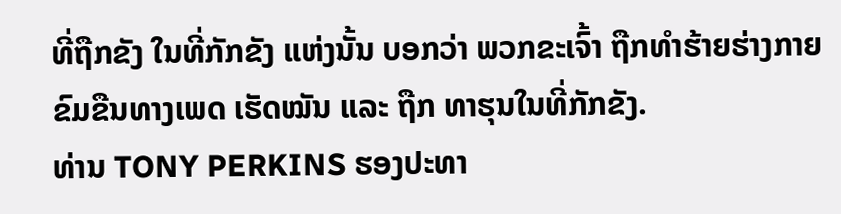ທີ່ຖືກຂັງ ໃນທີ່ກັກຂັງ ແຫ່ງນັ້ນ ບອກວ່າ ພວກຂະເຈົ້າ ຖືກທຳຮ້າຍຮ່າງກາຍ ຂົມຂືນທາງເພດ ເຮັດໝັນ ແລະ ຖືກ ທາຮຸນໃນທີ່ກັກຂັງ.
ທ່ານ TONY PERKINS ຮອງປະທາ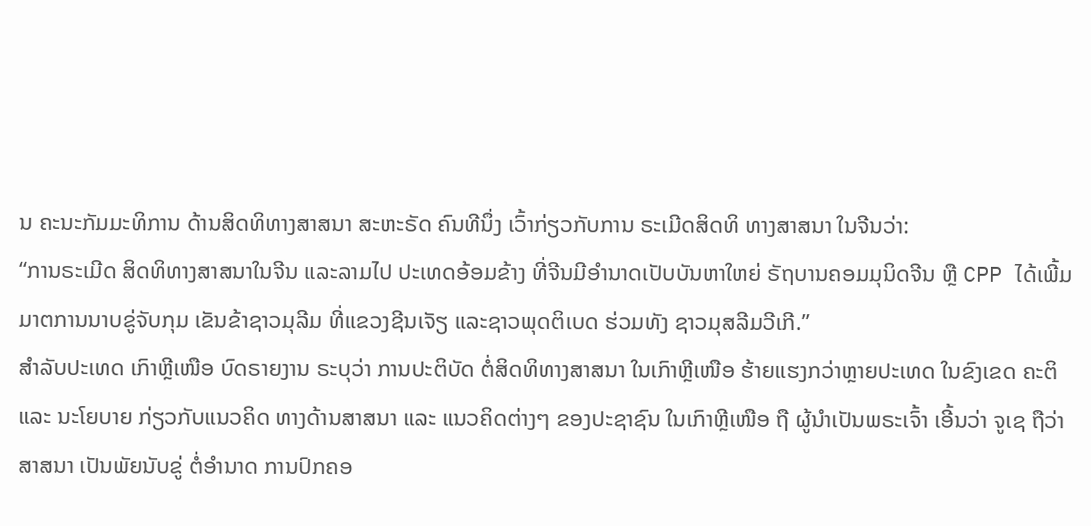ນ ຄະນະກັມມະທິການ ດ້ານສິດທິທາງສາສນາ ສະຫະຣັດ ຄົນທີນຶ່ງ ເວົ້າກ່ຽວກັບການ ຣະເມີດສິດທິ ທາງສາສນາ ໃນຈີນວ່າ:
“ການຣະເມີດ ສິດທິທາງສາສນາໃນຈີນ ແລະລາມໄປ ປະເທດອ້ອມຂ້າງ ທີ່ຈີນມີອຳນາດເປັບບັນຫາໃຫຍ່ ຣັຖບານຄອມມຸນິດຈີນ ຫຼື CPP ໄດ້ເພີ້ມມາຕການນາບຂູ່ຈັບກຸມ ເຂັນຂ້າຊາວມຸລີມ ທີ່ແຂວງຊີນເຈັຽ ແລະຊາວພຸດຕິເບດ ຮ່ວມທັງ ຊາວມຸສລີມວີເກີ.”
ສຳລັບປະເທດ ເກົາຫຼີເໜືອ ບົດຣາຍງານ ຣະບຸວ່າ ການປະຕິບັດ ຕໍ່ສິດທິທາງສາສນາ ໃນເກົາຫຼີເໜືອ ຮ້າຍແຮງກວ່າຫຼາຍປະເທດ ໃນຂົງເຂດ ຄະຕິ ແລະ ນະໂຍບາຍ ກ່ຽວກັບແນວຄິດ ທາງດ້ານສາສນາ ແລະ ແນວຄິດຕ່າງໆ ຂອງປະຊາຊົນ ໃນເກົາຫຼີເໜືອ ຖື ຜູ້ນຳເປັນພຣະເຈົ້າ ເອີ້ນວ່າ ຈູເຊ ຖືວ່າສາສນາ ເປັນພັຍນັບຂູ່ ຕໍ່ອຳນາດ ການປົກຄອ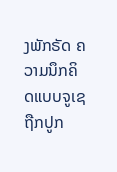ງພັກຣັດ ຄວາມນຶກຄິດແບບຈູເຊ ຖືກປູກ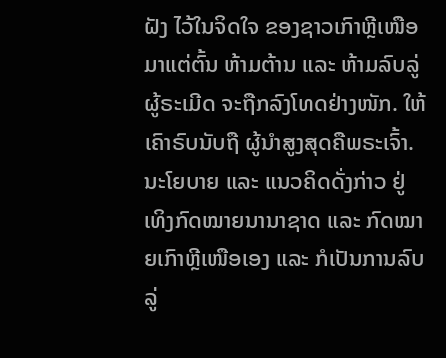ຝັງ ໄວ້ໃນຈິດໃຈ ຂອງຊາວເກົາຫຼີເໜືອ ມາແຕ່ຕົ້ນ ຫ້າມຕ້ານ ແລະ ຫ້າມລົບລູ່ ຜູ້ຣະເມີດ ຈະຖືກລົງໂທດຢ່າງໜັກ. ໃຫ້ເຄົາຣົບນັບຖື ຜູ້ນຳສູງສຸດຄືພຣະເຈົ້າ.
ນະໂຍບາຍ ແລະ ແນວຄິດດັ່ງກ່າວ ຢູ່ເທິງກົດໝາຍນານາຊາດ ແລະ ກົດໝາຍເກົາຫຼີເໜືອເອງ ແລະ ກໍເປັນການລົບລູ່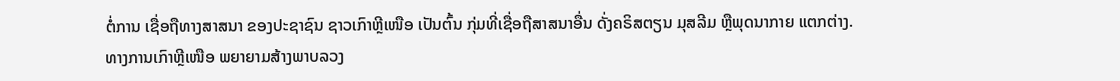ຕໍ່ການ ເຊື່ອຖືທາງສາສນາ ຂອງປະຊາຊົນ ຊາວເກົາຫຼີເໜືອ ເປັນຕົ້ນ ກຸ່ມທີ່ເຊື່ອຖືສາສນາອື່ນ ດັ່ງຄຣິສຕຽນ ມຸສລີມ ຫຼືພຸດນາກາຍ ແຕກຕ່າງ.
ທາງການເກົາຫຼີເໜືອ ພຍາຍາມສ້າງພາບລວງ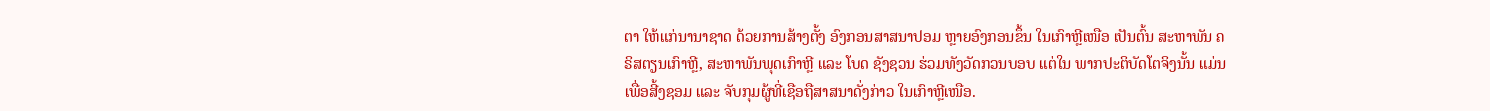ຕາ ໃຫ້ແກ່ນານາຊາດ ດ້ວຍການສ້າງຕັ້ງ ອົງກອນສາສນາປອມ ຫຼາຍອົງກອນຂຶ້ນ ໃນເກົາຫຼີເໜືອ ເປັນຕົ້ນ ສະຫາພັນ ຄຣິສຕຽນເກົາຫຼີ, ສະຫາພັນພຸດເກົາຫຼີ ແລະ ໂບດ ຊັງຊວນ ຮ່ວມທັງວັດກວນບອບ ແຕ່ໃນ ພາກປະຕິບັດໂຕຈິງນັ້ນ ແມ່ນເພື່ອສີ້ງຊອມ ແລະ ຈັບກຸມຜູ້ທີ່ເຊືອຖືສາສນາດັ່ງກ່າວ ໃນເກົາຫຼີເໜືອ.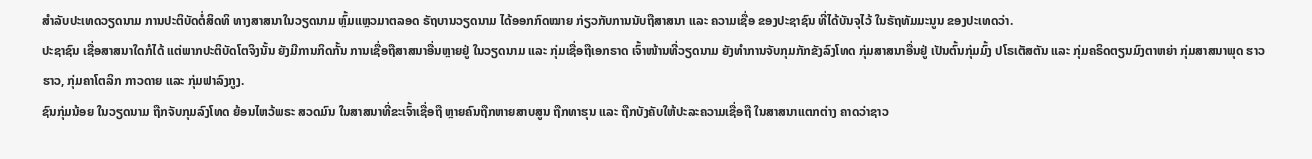ສຳລັບປະເທດວຽດນາມ ການປະຕິບັດຕໍ່ສິດທິ ທາງສາສນາໃນວຽດນາມ ຫຼົ້ມແຫຼວມາຕລອດ ຣັຖບານວຽດນາມ ໄດ້ອອກກົດໝາຍ ກ່ຽວກັບການນັບຖືສາສນາ ແລະ ຄວາມເຊື່ອ ຂອງປະຊາຊົນ ທີ່ໄດ້ບັນຈຸໄວ້ ໃນຣັຖທັມມະນູນ ຂອງປະເທດວ່າ.
ປະຊາຊົນ ເຊື່ອສາສນາໃດກໍໄດ້ ແຕ່ພາກປະຕິບັດໂຕຈິງນັ້ນ ຍັງມີການກິດກັ້ນ ການເຊື່ອຖືສາສນາອື່ນຫຼາຍຢູ່ ໃນວຽດນາມ ແລະ ກຸ່ມເຊື່ອຖືເອກຣາດ ເຈົ້າໜ້ານທີ່ວຽດນາມ ຍັງທຳການຈັບກຸມກັກຂັງລົງໂທດ ກຸ່ມສາສນາອື່ນຢູ່ ເປັນຕົ້ນກຸ່ມມົ້ງ ປໂຣເຕັສຕັນ ແລະ ກຸ່ມຄຣິດຕຽນມົງຕາຫຍ່າ ກຸ່ມສາສນາພຸດ ຮາວຮາວ, ກຸ່ມຄາໂຕລິກ ກາວດາຍ ແລະ ກຸ່ມຟາລົງກູງ.
ຊົນກຸ່ມນ້ອຍ ໃນວຽດນາມ ຖືກຈັບກຸມລົງໂທດ ຍ້ອນໄຫວ້ພຣະ ສວດມົນ ໃນສາສນາທີ່ຂະເຈົ້າເຊື່ອຖື ຫຼາຍຄົນຖືກຫາຍສາບສູນ ຖືກທາຮຸນ ແລະ ຖືກບັງຄັບໃຫ້ປະລະຄວາມເຊື່ອຖື ໃນສາສນາແຕກຕ່າງ ຄາດວ່າຊາວ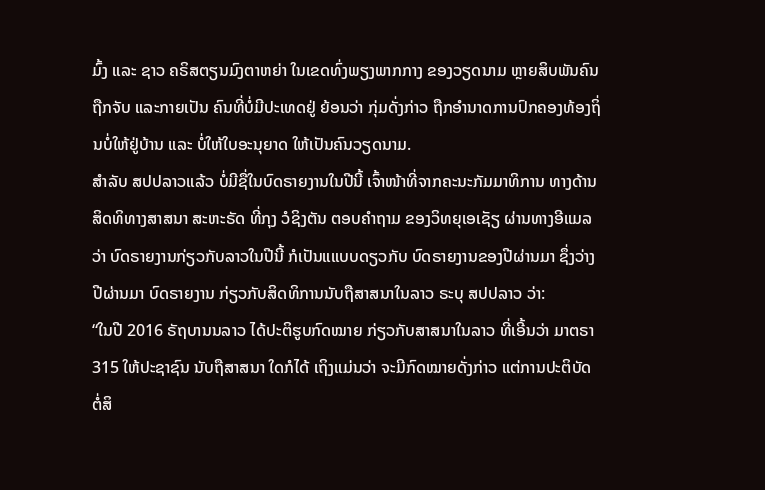ມົ້ງ ແລະ ຊາວ ຄຣິສຕຽນມົງຕາຫຍ່າ ໃນເຂດທົ່ງພຽງພາກກາງ ຂອງວຽດນາມ ຫຼາຍສິບພັນຄົນຖືກຈັບ ແລະກາຍເປັນ ຄົນທີ່ບໍ່ມີປະເທດຢູ່ ຍ້ອນວ່າ ກຸ່ມດັ່ງກ່າວ ຖືກອຳນາດການປົກຄອງທ້ອງຖິ່ນບໍ່ໃຫ້ຢູ່ບ້ານ ແລະ ບໍ່ໃຫ້ໃບອະນຸຍາດ ໃຫ້ເປັນຄົນວຽດນາມ.
ສຳລັບ ສປປລາວແລ້ວ ບໍ່ມີຊື່ໃນບົດຣາຍງານໃນປີນີ້ ເຈົ້າໜ້າທີ່ຈາກຄະນະກັມມາທິການ ທາງດ້ານສິດທິທາງສາສນາ ສະຫະຣັດ ທີ່ກຸງ ວໍຊິງຕັນ ຕອບຄຳຖາມ ຂອງວິທຍຸເອເຊັຽ ຜ່ານທາງອີແມລ ວ່າ ບົດຣາຍງານກ່ຽວກັບລາວໃນປີນີ້ ກໍເປັນແແບບດຽວກັບ ບົດຣາຍງານຂອງປີຜ່ານມາ ຊຶ່ງວ່າງປີຜ່ານມາ ບົດຣາຍງານ ກ່ຽວກັບສິດທິການນັບຖືສາສນາໃນລາວ ຣະບຸ ສປປລາວ ວ່າ:
“ໃນປີ 2016 ຣັຖບານນລາວ ໄດ້ປະຕິຮູບກົດໝາຍ ກ່ຽວກັບສາສນາໃນລາວ ທີ່ເອີ້ນວ່າ ມາຕຣາ 315 ໃຫ້ປະຊາຊົນ ນັບຖືສາສນາ ໃດກໍໄດ້ ເຖິງແມ່ນວ່າ ຈະມີກົດໝາຍດັ່ງກ່າວ ແຕ່ການປະຕິບັດ ຕໍ່ສິ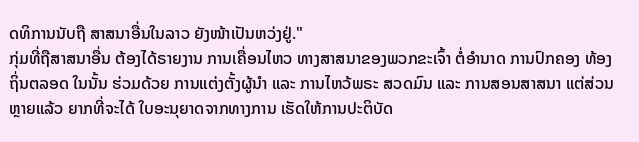ດທິການນັບຖື ສາສນາອື່ນໃນລາວ ຍັງໜ້າເປັນຫວ່ງຢູ່."
ກຸ່ມທີ່ຖືສາສນາອື່ນ ຕ້ອງໄດ້ຣາຍງານ ການເຄື່ອນໄຫວ ທາງສາສນາຂອງພວກຂະເຈົ້າ ຕໍ່ອຳນາດ ການປົກຄອງ ທ້ອງຖິ່ນຕລອດ ໃນນັ້ນ ຮ່ວມດ້ວຍ ການແຕ່ງຕັ້ງຜູ້ນຳ ແລະ ການໄຫວ້ພຣະ ສວດມົນ ແລະ ການສອນສາສນາ ແຕ່ສ່ວນຫຼາຍແລ້ວ ຍາກທີ່ຈະໄດ້ ໃບອະນຸຍາດຈາກທາງການ ເຮັດໃຫ້ການປະຕິບັດ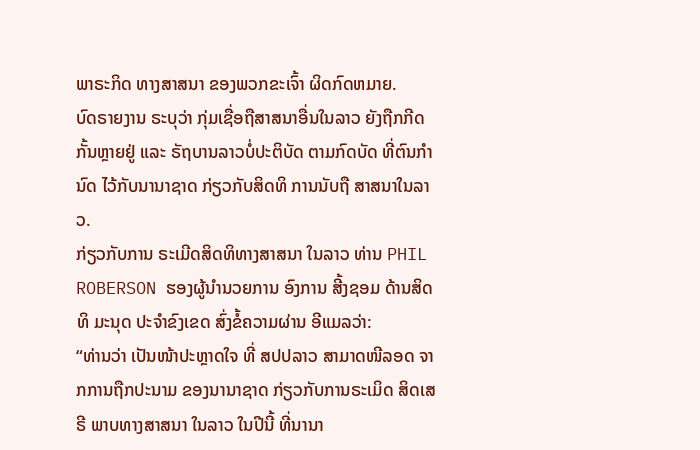ພາຣະກິດ ທາງສາສນາ ຂອງພວກຂະເຈົ້າ ຜິດກົດຫມາຍ.
ບົດຣາຍງານ ຣະບຸວ່າ ກຸ່ມເຊື່ອຖືສາສນາອື່ນໃນລາວ ຍັງຖືກກີດກັ້ນຫຼາຍຢູ່ ແລະ ຣັຖບານລາວບໍ່ປະຕິບັດ ຕາມກົດບັດ ທີ່ຕົນກຳນົດ ໄວ້ກັບນານາຊາດ ກ່ຽວກັບສິດທິ ການນັບຖື ສາສນາໃນລາວ.
ກ່ຽວກັບການ ຣະເມີດສິດທິທາງສາສນາ ໃນລາວ ທ່ານ PHIL ROBERSON ຮອງຜູ້ນຳນວຍການ ອົງການ ສີ້ງຊອມ ດ້ານສິດທິ ມະນຸດ ປະຈຳຂົງເຂດ ສົ່ງຂໍ້ຄວາມຜ່ານ ອີແມລວ່າ:
“ທ່ານວ່າ ເປັນໜ້າປະຫຼາດໃຈ ທີ່ ສປປລາວ ສາມາດໜີລອດ ຈາກການຖືກປະນາມ ຂອງນານາຊາດ ກ່ຽວກັບການຣະເມິດ ສິດເສຣີ ພາບທາງສາສນາ ໃນລາວ ໃນປີນີ້ ທີ່ນານາ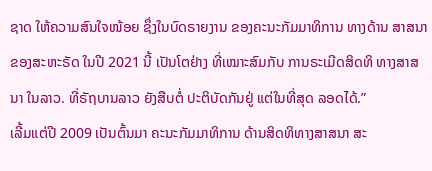ຊາດ ໃຫ້ຄວາມສົນໃຈໜ້ອຍ ຊຶ່ງໃນບົດຣາຍງານ ຂອງຄະນະກັມມາທິການ ທາງດ້ານ ສາສນາຂອງສະຫະຣັດ ໃນປີ 2021 ນີ້ ເປັນໂຕຢ່າງ ທີ່ເໝາະສົມກັບ ການຣະເມີດສິດທິ ທາງສາສນາ ໃນລາວ. ທີ່ຣັຖບານລາວ ຍັງສືບຕໍ່ ປະຕິບັດກັນຢູ່ ແຕ່ໃນທີ່ສຸດ ລອດໄດ້.”
ເລີ້ມແຕ່ປີ 2009 ເປັນຕົ້ນມາ ຄະນະກັມມາທິການ ດ້ານສິດທິທາງສາສນາ ສະ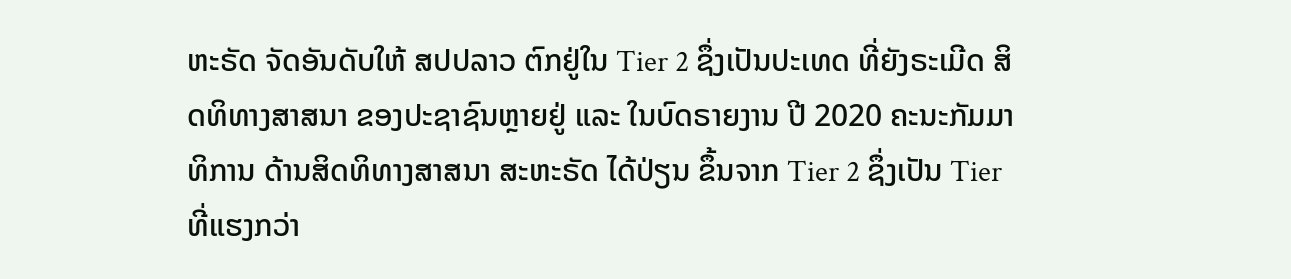ຫະຣັດ ຈັດອັນດັບໃຫ້ ສປປລາວ ຕົກຢູ່ໃນ Tier 2 ຊຶ່ງເປັນປະເທດ ທີ່ຍັງຣະເມີດ ສິດທິທາງສາສນາ ຂອງປະຊາຊົນຫຼາຍຢູ່ ແລະ ໃນບົດຣາຍງານ ປີ 2020 ຄະນະກັມມາທິການ ດ້ານສິດທິທາງສາສນາ ສະຫະຣັດ ໄດ້ປ່ຽນ ຂຶ້ນຈາກ Tier 2 ຊຶ່ງເປັນ Tier ທີ່ແຮງກວ່າ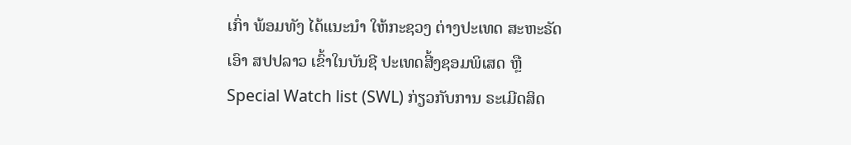ເກົ່າ ພ້ອມທັງ ໄດ້ແນະນຳ ໃຫ້ກະຊວງ ຕ່າງປະເທດ ສະຫະຣັດ ເອົາ ສປປລາວ ເຂົ້າໃນບັນຊີ ປະເທດສີ້ງຊອມພິເສດ ຫຼື Special Watch list (SWL) ກ່ຽວກັບການ ຣະເມີດສິດ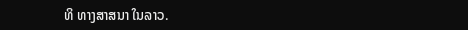ທິ ທາງສາສນາ ໃນລາວ.